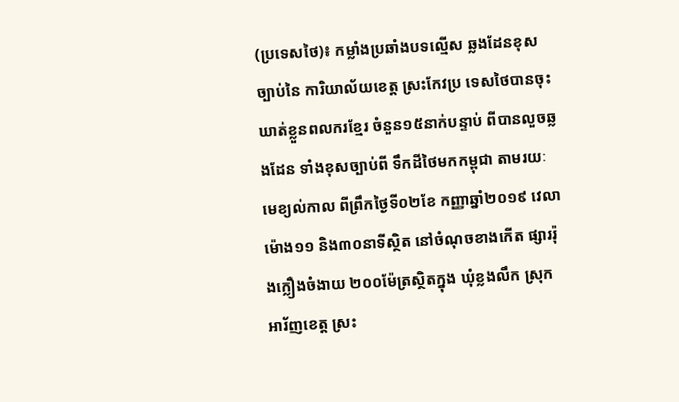(ប្រទេសថៃ)៖ កម្លាំងប្រឆាំងបទល្មើស ឆ្លងដែនខុសច្បាប់នៃ ការិយាល័យខេត្ត ស្រះកែវប្រ ទេសថៃបានចុះ ឃាត់ខ្លួនពលករខ្មែរ ចំនួន១៥នាក់បន្ទាប់ ពីបានលួចឆ្លងដែន ទាំងខុសច្បាប់ពី ទឹកដីថៃមកកម្ពុជា តាមរយៈមេខ្យល់កាល ពីព្រឹកថ្ងៃទី០២ខែ កញ្ញាឆ្នាំ២០១៩ វេលាម៉ោង១១ និង៣០នាទីស្ថិត នៅចំណុចខាងកើត ផ្សាររ៉ុងក្លឿងចំងាយ ២០០ម៉ែត្រស្ថិតក្នុង ឃុំខ្លងលឹក ស្រុកអារ័ញខេត្ត ស្រះ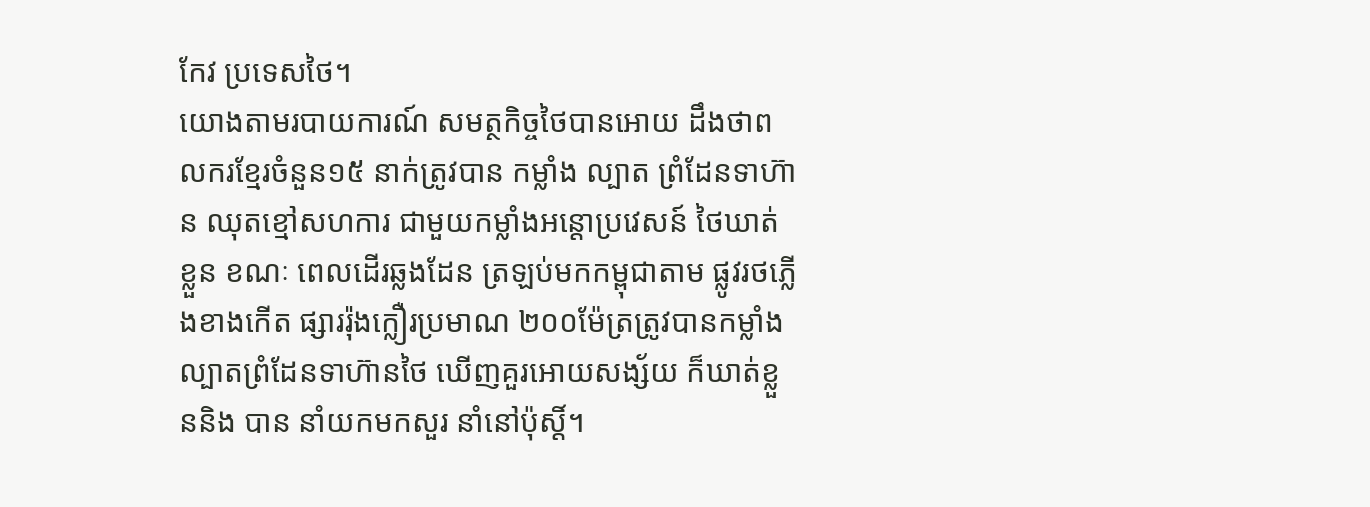កែវ ប្រទេសថៃ។
យោងតាមរបាយការណ៍ សមត្ថកិច្ចថៃបានអោយ ដឹងថាពលករខ្មែរចំនួន១៥ នាក់ត្រូវបាន កម្លាំង ល្បាត ព្រំដែនទាហ៊ាន ឈុតខ្មៅសហការ ជាមួយកម្លាំងអន្តោប្រវេសន៍ ថៃឃាត់ខ្លួន ខណៈ ពេលដើរឆ្លងដែន ត្រឡប់មកកម្ពុជាតាម ផ្លូវរថភ្លើងខាងកើត ផ្សាររ៉ុងក្លឿរប្រមាណ ២០០ម៉ែត្រត្រូវបានកម្លាំង ល្បាតព្រំដែនទាហ៊ានថៃ ឃើញគួរអោយសង្ស័យ ក៏ឃាត់ខ្លួននិង បាន នាំយកមកសួរ នាំនៅប៉ុស្តិ៍។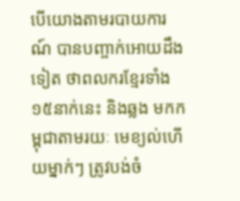បើយោងតាមរបាយការណ៍ បានបញ្ចាក់អោយដឹងទៀត ថាពលករខ្មែរទាំង១៥នាក់នេះ និងឆ្លង មកកម្ពុជាតាមរយៈ មេខ្យល់ហើយម្នាក់ៗ ត្រូវបង់ចំ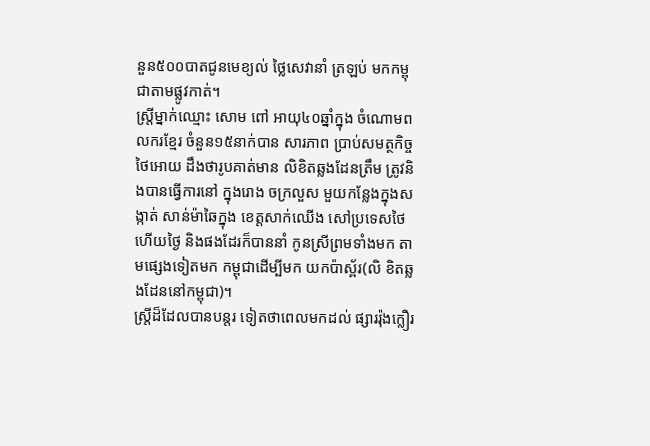នួន៥០០បាតជូនមេខ្យល់ ថ្លៃសេវានាំ ត្រឡប់ មកកម្ពុជាតាមផ្លូវកាត់។
ស្ត្រីម្នាក់ឈ្មោះ សោម ពៅ អាយុ៤០ឆ្នាំក្នុង ចំណោមពលករខ្មែរ ចំនួន១៥នាក់បាន សារភាព ប្រាប់សមត្ថកិច្ចថៃអោយ ដឹងថារូបគាត់មាន លិខិតឆ្លងដែនត្រឹម ត្រូវនិងបានធ្វើការនៅ ក្នុងរោង ចក្រលួស មួយកន្លែងក្នុងសង្កាត់ សាន់ម៉ាឆៃក្នុង ខេត្តសាក់ឈើង សៅប្រទេសថៃ ហើយថ្ងៃ និងផងដែរក៏បាននាំ កូនស្រីព្រមទាំងមក តាមផ្សេងទៀតមក កម្ពុជាដើម្បីមក យកប៉ាស្ព័រ(លិ ខិតឆ្លងដែននៅកម្ពុជា)។
ស្ត្រីដ៏ដែលបានបន្តរ ទៀតថាពេលមកដល់ ផ្សាររ៉ុងក្លឿរ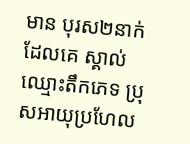មាន បុរស២នាក់ដែលគេ ស្គាល់ឈ្មោះតឹកភេទ ប្រុសអាយុប្រហែល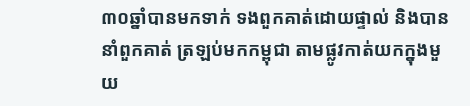៣០ឆ្នាំបានមកទាក់ ទងពួកគាត់ដោយផ្ទាល់ និងបាននាំពួកគាត់ ត្រឡប់មកកម្ពុជា តាមផ្លូវកាត់យកក្នុងមួយ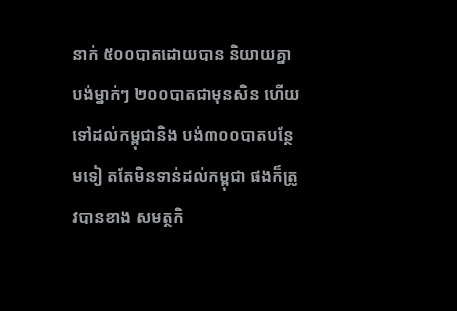នាក់ ៥០០បាតដោយបាន និយាយគ្នាបង់ម្នាក់ៗ ២០០បាតជាមុនសិន ហើយទៅដល់កម្ពុជានិង បង់៣០០បាតបន្ថែមទៀ តតែមិនទាន់ដល់កម្ពុជា ផងក៏ត្រូវបានខាង សមត្ថកិ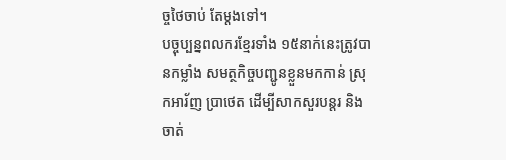ច្ចថៃចាប់ តែម្តងទៅ។
បច្ចុប្បន្នពលករខ្មែរទាំង ១៥នាក់នេះត្រូវបានកម្លាំង សមត្ថកិច្ចបញ្ជូនខ្លួនមកកាន់ ស្រុកអារ័ញ ប្រាថេត ដើម្បីសាកសួរបន្តរ និងចាត់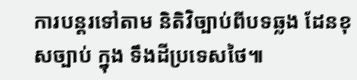ការបន្តរទៅតាម និតិវិច្បាប់ពីបទឆ្លង ដែនខុសច្បាប់ ក្នុង ទឹងដីប្រទេសថៃ៕